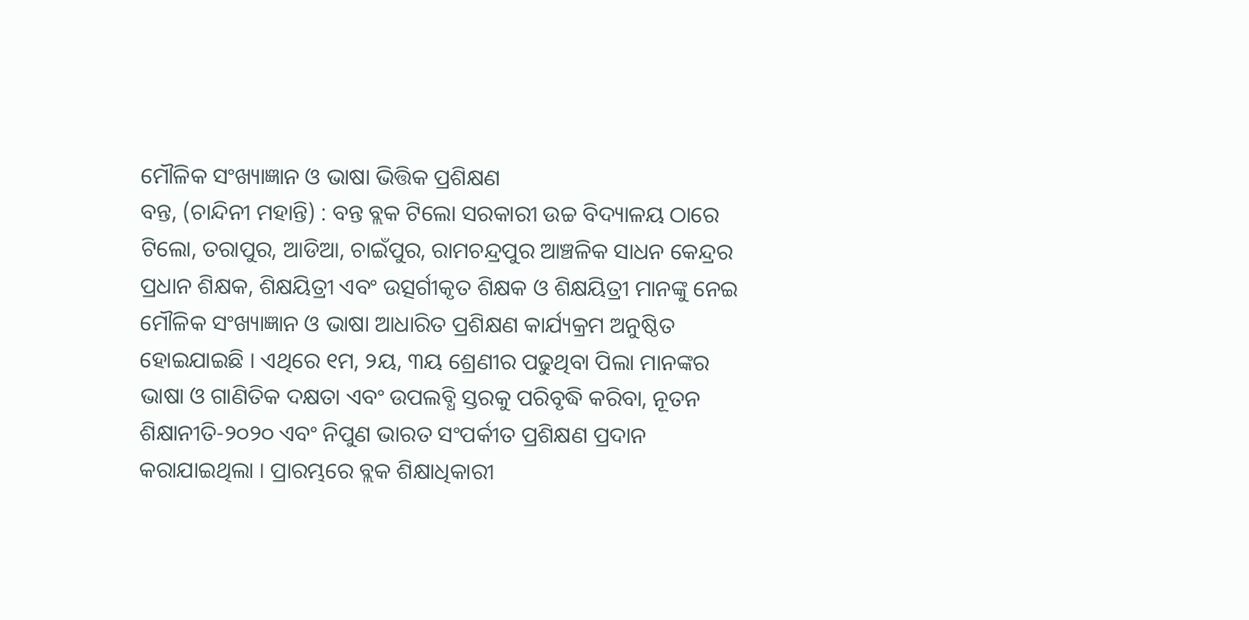ମୌଳିକ ସଂଖ୍ୟାଜ୍ଞାନ ଓ ଭାଷା ଭିତ୍ତିକ ପ୍ରଶିକ୍ଷଣ
ବନ୍ତ, (ଚାନ୍ଦିନୀ ମହାନ୍ତି) : ବନ୍ତ ବ୍ଲକ ଟିଲୋ ସରକାରୀ ଉଚ୍ଚ ବିଦ୍ୟାଳୟ ଠାରେ ଟିଲୋ, ତରାପୁର, ଆଡିଆ, ଚାଇଁପୁର, ରାମଚନ୍ଦ୍ରପୁର ଆଞ୍ଚଳିକ ସାଧନ କେନ୍ଦ୍ରର ପ୍ରଧାନ ଶିକ୍ଷକ, ଶିକ୍ଷୟିତ୍ରୀ ଏବଂ ଉତ୍ସର୍ଗୀକୃତ ଶିକ୍ଷକ ଓ ଶିକ୍ଷୟିତ୍ରୀ ମାନଙ୍କୁ ନେଇ ମୌଳିକ ସଂଖ୍ୟାଜ୍ଞାନ ଓ ଭାଷା ଆଧାରିତ ପ୍ରଶିକ୍ଷଣ କାର୍ଯ୍ୟକ୍ରମ ଅନୁଷ୍ଠିତ ହୋଇଯାଇଛି । ଏଥିରେ ୧ମ, ୨ୟ, ୩ୟ ଶ୍ରେଣୀର ପଢୁଥିବା ପିଲା ମାନଙ୍କର ଭାଷା ଓ ଗାଣିତିକ ଦକ୍ଷତା ଏବଂ ଉପଲବ୍ଧି ସ୍ତରକୁ ପରିବୃଦ୍ଧି କରିବା, ନୂତନ ଶିକ୍ଷାନୀତି-୨୦୨୦ ଏବଂ ନିପୁଣ ଭାରତ ସଂପର୍କୀତ ପ୍ରଶିକ୍ଷଣ ପ୍ରଦାନ କରାଯାଇଥିଲା । ପ୍ରାରମ୍ଭରେ ବ୍ଲକ ଶିକ୍ଷାଧିକାରୀ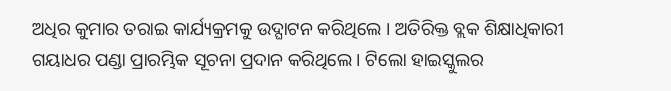ଅଧିର କୁମାର ତରାଇ କାର୍ଯ୍ୟକ୍ରମକୁ ଉଦ୍ଘାଟନ କରିଥିଲେ । ଅତିରିକ୍ତ ବ୍ଲକ ଶିକ୍ଷାଧିକାରୀ ଗୟାଧର ପଣ୍ଡା ପ୍ରାରମ୍ଭିକ ସୂଚନା ପ୍ରଦାନ କରିଥିଲେ । ଟିଲୋ ହାଇସ୍କୁଲର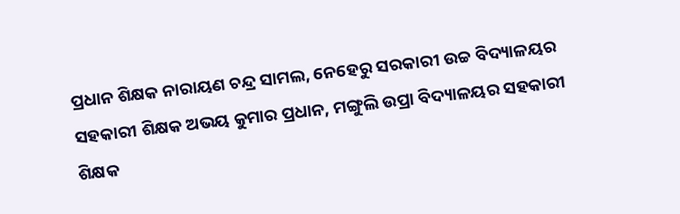ପ୍ରଧାନ ଶିକ୍ଷକ ନାରାୟଣ ଚନ୍ଦ୍ର ସାମଲ, ନେହେରୁ ସରକାରୀ ଉଚ୍ଚ ବିଦ୍ୟାଳୟର ସହକାରୀ ଶିକ୍ଷକ ଅଭୟ କୁମାର ପ୍ରଧାନ, ମଙ୍ଗୁଲି ଉପ୍ରା ବିଦ୍ୟାଳୟର ସହକାରୀ ଶିକ୍ଷକ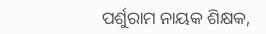ପର୍ଶୁରାମ ନାୟକ ଶିକ୍ଷକ,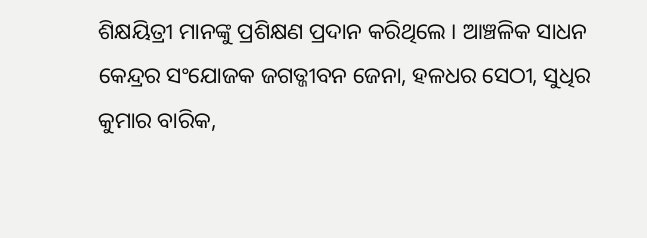ଶିକ୍ଷୟିତ୍ରୀ ମାନଙ୍କୁ ପ୍ରଶିକ୍ଷଣ ପ୍ରଦାନ କରିଥିଲେ । ଆଞ୍ଚଳିକ ସାଧନ କେନ୍ଦ୍ରର ସଂଯୋଜକ ଜଗତ୍ଜୀବନ ଜେନା, ହଳଧର ସେଠୀ, ସୁଧିର କୁମାର ବାରିକ,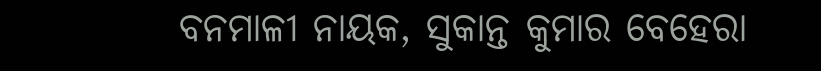ବନମାଳୀ ନାୟକ, ସୁକାନ୍ତ କୁମାର ବେହେରା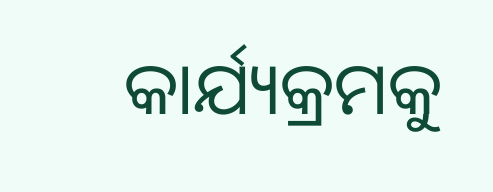କାର୍ଯ୍ୟକ୍ରମକୁ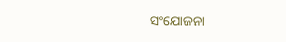ସଂଯୋଜନା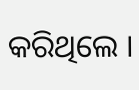କରିଥିଲେ ।